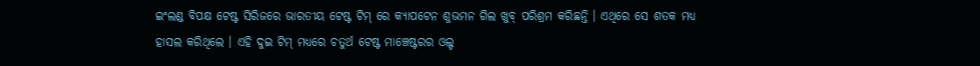ଇଂଲଣ୍ଡ ବିପକ୍ଷ ଟେଷ୍ଟ ସିରିଜରେ ଭାରତୀୟ ଟେଷ୍ଟ ଟିମ୍ ରେ କ୍ୟାପଟେନ ଶୁଭମନ ଗିଲ ଖୁବ୍ ପରିଶ୍ରମ କରିଛନ୍ତି । ଏଥିରେ ସେ ଶତକ ମଧ୍ୟ ହାସଲ କରିଥିଲେ । ଏହି ଦୁଇ ଟିମ୍ ମଧ୍ୟରେ ଚତୁର୍ଥ ଟେଷ୍ଟ ମାଞ୍ଚେଷ୍ଟରର ଓଲ୍ଡ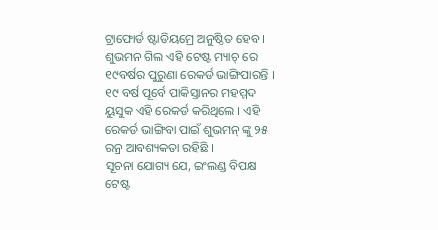ଟ୍ରାଫୋର୍ଡ ଷ୍ଟାଡିୟମ୍ରେ ଅନୁଷ୍ଠିତ ହେବ । ଶୁଭମନ ଗିଲ ଏହି ଟେଷ୍ଟ ମ୍ୟାଚ୍ ରେ ୧୯ବର୍ଷର ପୁରୁଣା ରେକର୍ଡ ଭାଙ୍ଗିପାରନ୍ତି । ୧୯ ବର୍ଷ ପୂର୍ବେ ପାକିସ୍ତାନର ମହମ୍ମଦ ୟୁସୁକ ଏହି ରେକର୍ଡ କରିଥିଲେ । ଏହି ରେକର୍ଡ ଭାଙ୍ଗିବା ପାଇଁ ଶୁଭମନ୍ ଙ୍କୁ ୨୫ ରନ୍ର ଆବଶ୍ୟକତା ରହିଛି ।
ସୂଚନା ଯୋଗ୍ୟ ଯେ, ଇଂଲଣ୍ଡ ବିପକ୍ଷ ଟେଷ୍ଟ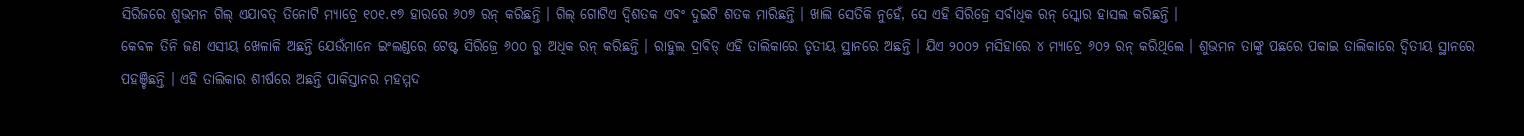ସିରିଜରେ ଶୁଭମନ ଗିଲ୍ ଏଯାବତ୍ ତିନୋଟି ମ୍ୟାଚ୍ରେ ୧୦୧.୧୭ ହାରରେ ୬୦୭ ରନ୍ କରିଛନ୍ତି । ଗିଲ୍ ଗୋଟିଏ ଦ୍ୱିଶତକ ଏବଂ ଦୁଇଟି ଶତକ ମାରିଛନ୍ତି । ଖାଲି ସେତିକି ନୁହେଁ, ସେ ଏହି ସିରିଜ୍ରେ ସର୍ବାଧିକ ରନ୍ ସ୍କୋର ହାସଲ କରିଛନ୍ତି ।
କେବଳ ତିନି ଜଣ ଏସୀୟ ଖେଳାଳି ଅଛନ୍ତି ଯେଉଁମାନେ ଇଂଲଣ୍ଡରେ ଟେଷ୍ଟ ସିରିଜ୍ରେ ୬୦୦ ରୁ ଅଧିକ ରନ୍ କରିଛନ୍ତି । ରାହୁଲ ଦ୍ରାବିଡ୍ ଏହି ତାଲିକାରେ ତୃତୀୟ ସ୍ଥାନରେ ଅଛନ୍ତି । ଯିଏ ୨୦୦୨ ମସିହାରେ ୪ ମ୍ୟାଚ୍ରେ ୬୦୨ ରନ୍ କରିଥିଲେ । ଶୁଭମନ ତାଙ୍କୁ ପଛରେ ପକାଇ ତାଲିକାରେ ଦ୍ୱିତୀୟ ସ୍ଥାନରେ ପହଞ୍ଚିଛନ୍ତି । ଏହି ତାଲିକାର ଶୀର୍ଷରେ ଅଛନ୍ତି ପାକିସ୍ତାନର ମହମ୍ମଦ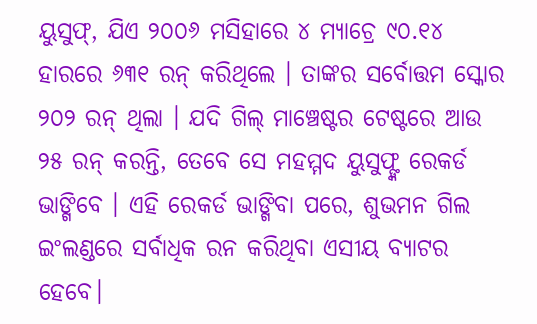ୟୁସୁଫ୍, ଯିଏ ୨୦୦୬ ମସିହାରେ ୪ ମ୍ୟାଚ୍ରେ ୯୦.୧୪ ହାରରେ ୬୩୧ ରନ୍ କରିଥିଲେ । ତାଙ୍କର ସର୍ବୋତ୍ତମ ସ୍କୋର ୨୦୨ ରନ୍ ଥିଲା । ଯଦି ଗିଲ୍ ମାଞ୍ଚେଷ୍ଟର ଟେଷ୍ଟରେ ଆଉ ୨୫ ରନ୍ କରନ୍ତି, ତେବେ ସେ ମହମ୍ମଦ ୟୁସୁଫ୍ଙ୍କ ରେକର୍ଡ ଭାଙ୍ଗିବେ । ଏହି ରେକର୍ଡ ଭାଙ୍ଗିବା ପରେ, ଶୁଭମନ ଗିଲ ଇଂଲଣ୍ଡରେ ସର୍ବାଧିକ ରନ କରିଥିବା ଏସୀୟ ବ୍ୟାଟର ହେବେ।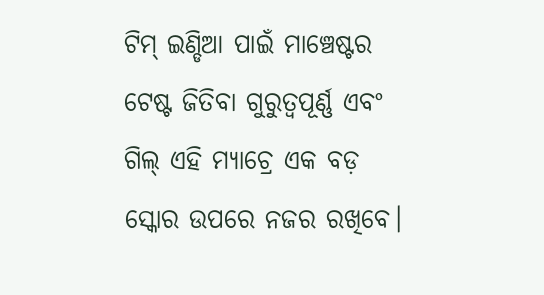ଟିମ୍ ଇଣ୍ଡିଆ ପାଇଁ ମାଞ୍ଚେଷ୍ଟର ଟେଷ୍ଟ ଜିତିବା ଗୁରୁତ୍ୱପୂର୍ଣ୍ଣ ଏବଂ ଗିଲ୍ ଏହି ମ୍ୟାଚ୍ରେ ଏକ ବଡ଼ ସ୍କୋର ଉପରେ ନଜର ରଖିବେ।